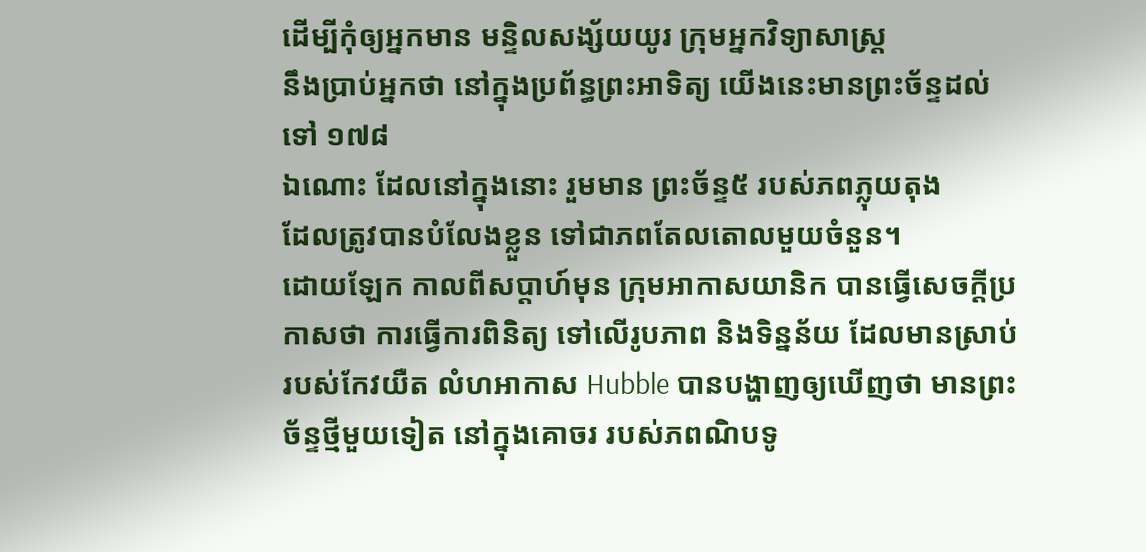ដើម្បីកុំឲ្យអ្នកមាន មន្ទិលសង្ស័យយូរ ក្រុមអ្នកវិទ្យាសាស្រ្ត
នឹងប្រាប់អ្នកថា នៅក្នុងប្រព័ន្ធព្រះអាទិត្យ យើងនេះមានព្រះច័ន្ទដល់ទៅ ១៧៨
ឯណោះ ដែលនៅក្នុងនោះ រួមមាន ព្រះច័ន្ទ៥ របស់ភពភ្លុយតុង
ដែលត្រូវបានបំលែងខ្លួន ទៅជាភពតែលតោលមួយចំនួន។
ដោយឡែក កាលពីសប្តាហ៍មុន ក្រុមអាកាសយានិក បានធ្វើសេចក្តីប្រកាសថា ការធ្វើការពិនិត្យ ទៅលើរូបភាព និងទិន្នន័យ ដែលមានស្រាប់ របស់កែវយឺត លំហអាកាស Hubble បានបង្ហាញឲ្យឃើញថា មានព្រះច័ន្ទថ្មីមួយទៀត នៅក្នុងគោចរ របស់ភពណិបទូ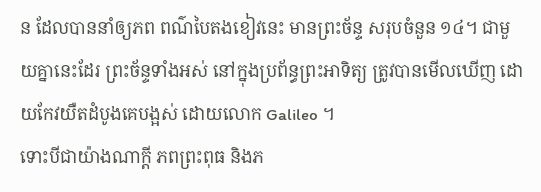ន ដែលបាននាំឲ្យភព ពណ៌បៃតងខៀវនេះ មានព្រះច័ន្ទ សរុបចំនួន ១៤។ ជាមួយគ្នានេះដែរ ព្រះច័ន្ទទាំងអស់ នៅក្នុងប្រព័ន្ធព្រះអាទិត្យ ត្រូវបានមើលឃើញ ដោយកែវយឺតដំបូងគេបង្អស់ ដោយលោក Galileo ។
ទោះបីជាយ៉ាងណាក្តី ភពព្រះពុធ និងភ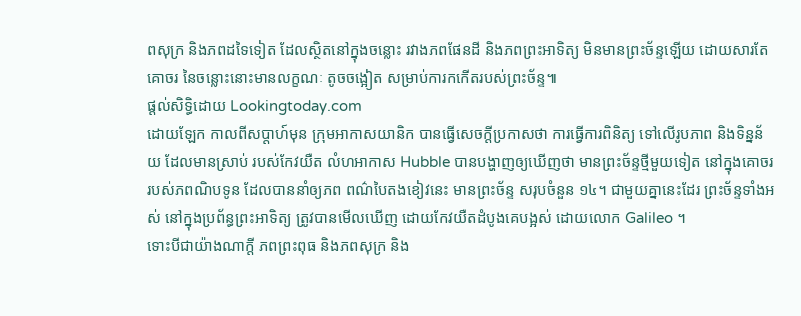ពសុក្រ និងភពដទៃទៀត ដែលស្ថិតនៅក្នុងចន្លោះ រវាងភពផែនដី និងភពព្រះអាទិត្យ មិនមានព្រះច័ន្ទឡើយ ដោយសារតែគោចរ នៃចន្លោះនោះមានលក្ខណៈ តូចចង្អៀត សម្រាប់ការកកើតរបស់ព្រះច័ន្ទ៕
ផ្តល់សិទ្ធិដោយ Lookingtoday.com
ដោយឡែក កាលពីសប្តាហ៍មុន ក្រុមអាកាសយានិក បានធ្វើសេចក្តីប្រកាសថា ការធ្វើការពិនិត្យ ទៅលើរូបភាព និងទិន្នន័យ ដែលមានស្រាប់ របស់កែវយឺត លំហអាកាស Hubble បានបង្ហាញឲ្យឃើញថា មានព្រះច័ន្ទថ្មីមួយទៀត នៅក្នុងគោចរ របស់ភពណិបទូន ដែលបាននាំឲ្យភព ពណ៌បៃតងខៀវនេះ មានព្រះច័ន្ទ សរុបចំនួន ១៤។ ជាមួយគ្នានេះដែរ ព្រះច័ន្ទទាំងអស់ នៅក្នុងប្រព័ន្ធព្រះអាទិត្យ ត្រូវបានមើលឃើញ ដោយកែវយឺតដំបូងគេបង្អស់ ដោយលោក Galileo ។
ទោះបីជាយ៉ាងណាក្តី ភពព្រះពុធ និងភពសុក្រ និង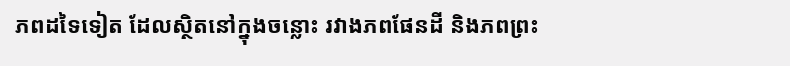ភពដទៃទៀត ដែលស្ថិតនៅក្នុងចន្លោះ រវាងភពផែនដី និងភពព្រះ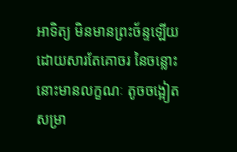អាទិត្យ មិនមានព្រះច័ន្ទឡើយ ដោយសារតែគោចរ នៃចន្លោះនោះមានលក្ខណៈ តូចចង្អៀត សម្រា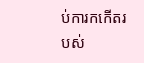ប់ការកកើតរបស់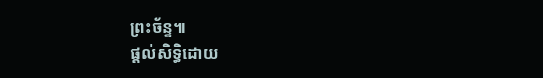ព្រះច័ន្ទ៕
ផ្តល់សិទ្ធិដោយ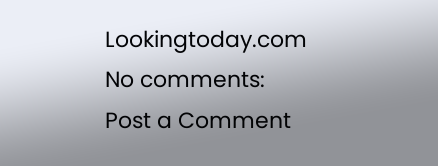Lookingtoday.com
No comments:
Post a Comment